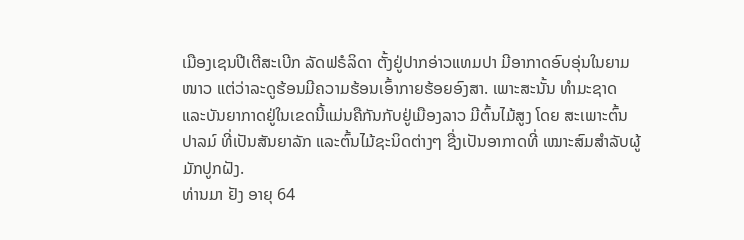ເມືອງເຊນປີເຕີສະເບີກ ລັດຟຣໍລິດາ ຕັ້ງຢູ່ປາກອ່າວແທມປາ ມີອາກາດອົບອຸ່ນໃນຍາມໜາວ ແຕ່ວ່າລະດູຮ້ອນມີຄວາມຮ້ອນເອົ້າກາຍຮ້ອຍອົງສາ. ເພາະສະນັ້ນ ທຳມະຊາດ ແລະບັນຍາກາດຢູ່ໃນເຂດນີ້ແມ່ນຄືກັນກັບຢູ່ເມືອງລາວ ມີຕົ້ນໄມ້ສູງ ໂດຍ ສະເພາະຕົ້ນປາລມ໌ ທີ່ເປັນສັນຍາລັກ ແລະຕົ້ນໄມ້ຊະນິດຕ່າງໆ ຊື່ງເປັນອາກາດທີ່ ເໝາະສົມສຳລັບຜູ້ມັກປູກຝັງ.
ທ່ານມາ ຢັງ ອາຍຸ 64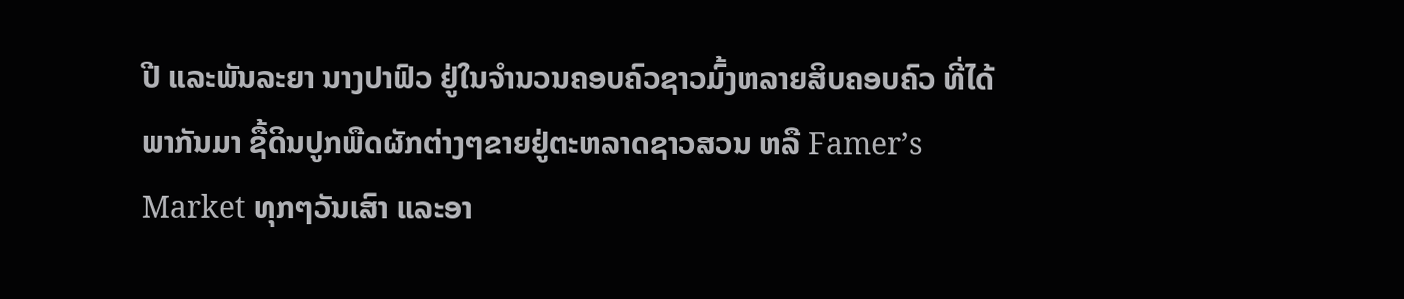ປີ ແລະພັນລະຍາ ນາງປາຟົວ ຢູ່ໃນຈຳນວນຄອບຄົວຊາວມົ້ງຫລາຍສິບຄອບຄົວ ທີ່ໄດ້ພາກັນມາ ຊື້ດິນປູກພືດຜັກຕ່າງໆຂາຍຢູ່ຕະຫລາດຊາວສວນ ຫລື Famer’s Market ທຸກໆວັນເສົາ ແລະອາ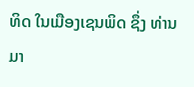ທິດ ໃນເມືອງເຊນພິດ ຊຶ່ງ ທ່ານມາ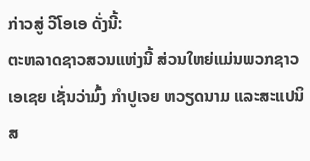ກ່າວສູ່ ວີໂອເອ ດັ່ງນີ້:
ຕະຫລາດຊາວສວນແຫ່ງນີ້ ສ່ວນໃຫຍ່ແມ່ນພວກຊາວເອເຊຍ ເຊັ່ນວ່າມົ້ງ ກຳປູເຈຍ ຫວຽດນາມ ແລະສະແປນິສ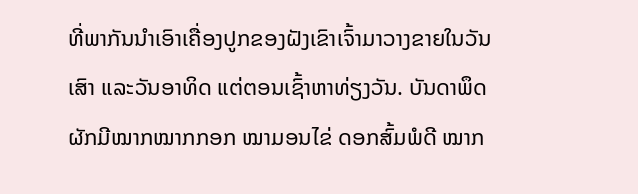ທີ່ພາກັນນຳເອົາເຄື່ອງປູກຂອງຝັງເຂົາເຈົ້າມາວາງຂາຍໃນວັນເສົາ ແລະວັນອາທິດ ແຕ່ຕອນເຊົ້າຫາທ່ຽງວັນ. ບັນດາພຶດຜັກມີໝາກໝາກກອກ ໝາມອນໄຂ່ ດອກສົ້ມພໍດີ ໝາກ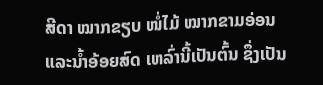ສີດາ ໝາກຂຽບ ໜໍ່ໄມ້ ໝາກຂາມອ່ອນ ແລະນ້ຳອ້ອຍສົດ ເຫລົ່ານີ້ເປັນຕົ້ນ ຊຶ່ງເປັນ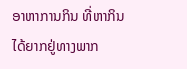ອາຫາການກິນ ທີ່ຫາກິນໄດ້ຍາກຢູ່ທາງພາກ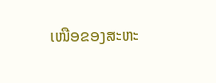ເໜືອຂອງສະຫະ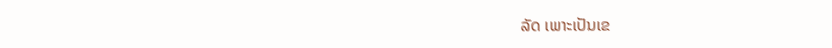ລັດ ເພາະເປັນເຂ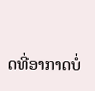ດທີ່ອາກາດບໍ່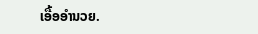ເອື້ອອຳນວຍ.